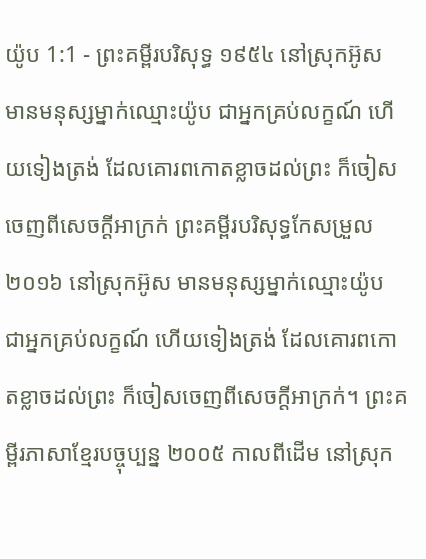យ៉ូប 1:1 - ព្រះគម្ពីរបរិសុទ្ធ ១៩៥៤ នៅស្រុកអ៊ូស មានមនុស្សម្នាក់ឈ្មោះយ៉ូប ជាអ្នកគ្រប់លក្ខណ៍ ហើយទៀងត្រង់ ដែលគោរពកោតខ្លាចដល់ព្រះ ក៏ចៀសចេញពីសេចក្ដីអាក្រក់ ព្រះគម្ពីរបរិសុទ្ធកែសម្រួល ២០១៦ នៅស្រុកអ៊ូស មានមនុស្សម្នាក់ឈ្មោះយ៉ូប ជាអ្នកគ្រប់លក្ខណ៍ ហើយទៀងត្រង់ ដែលគោរពកោតខ្លាចដល់ព្រះ ក៏ចៀសចេញពីសេចក្ដីអាក្រក់។ ព្រះគម្ពីរភាសាខ្មែរបច្ចុប្បន្ន ២០០៥ កាលពីដើម នៅស្រុក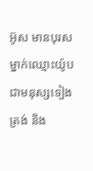អ៊ូស មានបុរសម្នាក់ឈ្មោះយ៉ូប ជាមនុស្សទៀងត្រង់ និង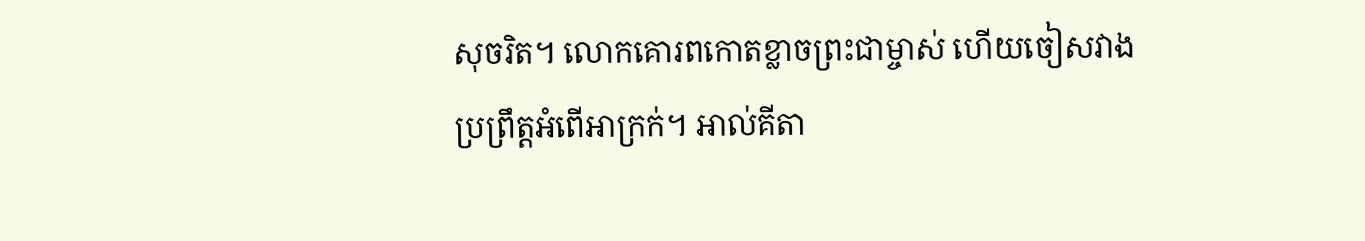សុចរិត។ លោកគោរពកោតខ្លាចព្រះជាម្ចាស់ ហើយចៀសវាងប្រព្រឹត្តអំពើអាក្រក់។ អាល់គីតា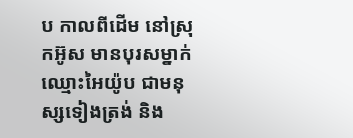ប កាលពីដើម នៅស្រុកអ៊ូស មានបុរសម្នាក់ឈ្មោះអៃយ៉ូប ជាមនុស្សទៀងត្រង់ និង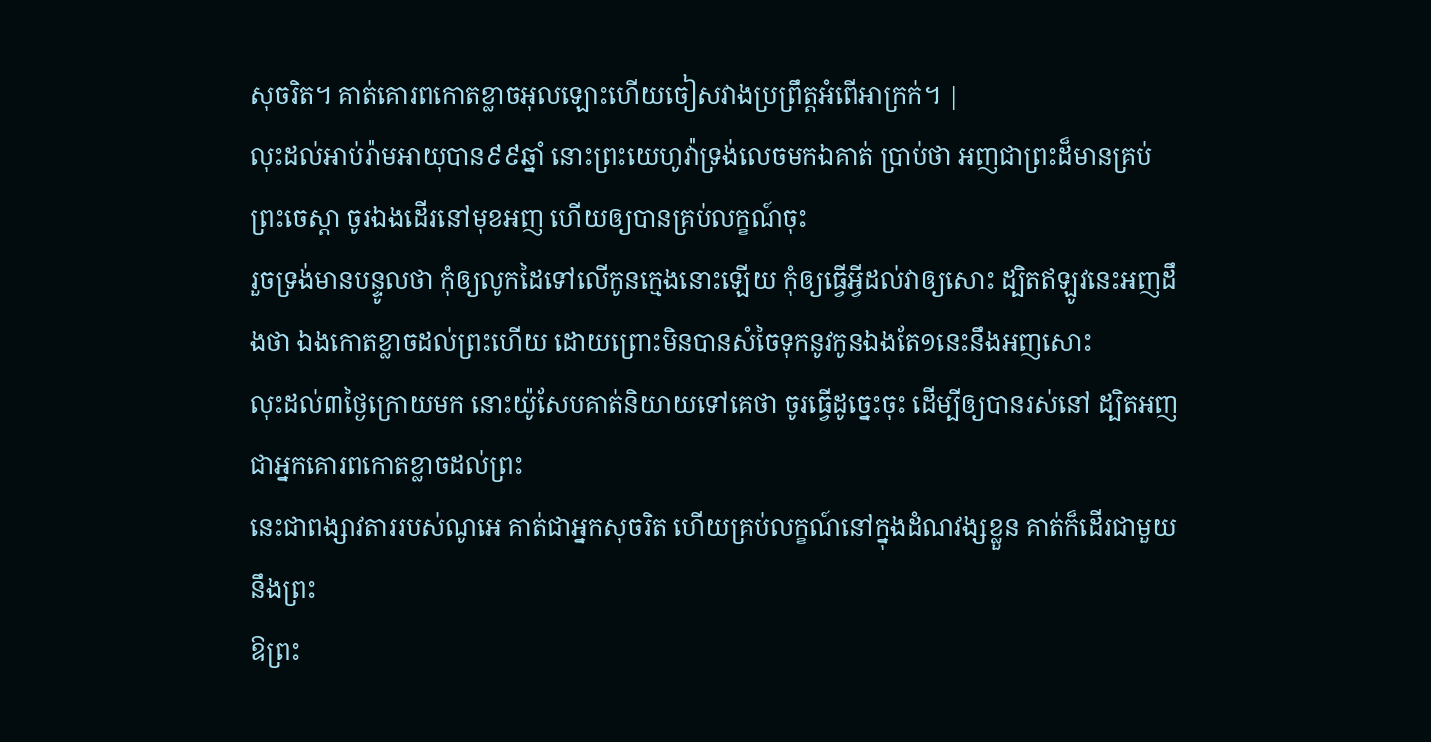សុចរិត។ គាត់គោរពកោតខ្លាចអុលឡោះហើយចៀសវាងប្រព្រឹត្តអំពើអាក្រក់។ |
លុះដល់អាប់រ៉ាមអាយុបាន៩៩ឆ្នាំ នោះព្រះយេហូវ៉ាទ្រង់លេចមកឯគាត់ ប្រាប់ថា អញជាព្រះដ៏មានគ្រប់ព្រះចេស្តា ចូរឯងដើរនៅមុខអញ ហើយឲ្យបានគ្រប់លក្ខណ៍ចុះ
រួចទ្រង់មានបន្ទូលថា កុំឲ្យលូកដៃទៅលើកូនក្មេងនោះឡើយ កុំឲ្យធ្វើអ្វីដល់វាឲ្យសោះ ដ្បិតឥឡូវនេះអញដឹងថា ឯងកោតខ្លាចដល់ព្រះហើយ ដោយព្រោះមិនបានសំចៃទុកនូវកូនឯងតែ១នេះនឹងអញសោះ
លុះដល់៣ថ្ងៃក្រោយមក នោះយ៉ូសែបគាត់និយាយទៅគេថា ចូរធ្វើដូច្នេះចុះ ដើម្បីឲ្យបានរស់នៅ ដ្បិតអញជាអ្នកគោរពកោតខ្លាចដល់ព្រះ
នេះជាពង្សាវតាររបស់ណូអេ គាត់ជាអ្នកសុចរិត ហើយគ្រប់លក្ខណ៍នៅក្នុងដំណវង្សខ្លួន គាត់ក៏ដើរជាមួយនឹងព្រះ
ឱព្រះ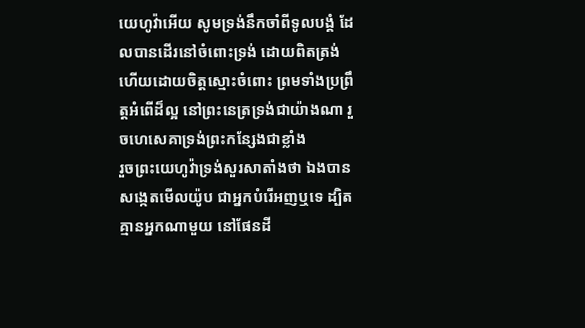យេហូវ៉ាអើយ សូមទ្រង់នឹកចាំពីទូលបង្គំ ដែលបានដើរនៅចំពោះទ្រង់ ដោយពិតត្រង់ ហើយដោយចិត្តស្មោះចំពោះ ព្រមទាំងប្រព្រឹត្តអំពើដ៏ល្អ នៅព្រះនេត្រទ្រង់ជាយ៉ាងណា រួចហេសេគាទ្រង់ព្រះកន្សែងជាខ្លាំង
រួចព្រះយេហូវ៉ាទ្រង់សួរសាតាំងថា ឯងបានសង្កេតមើលយ៉ូប ជាអ្នកបំរើអញឬទេ ដ្បិតគ្មានអ្នកណាមួយ នៅផែនដី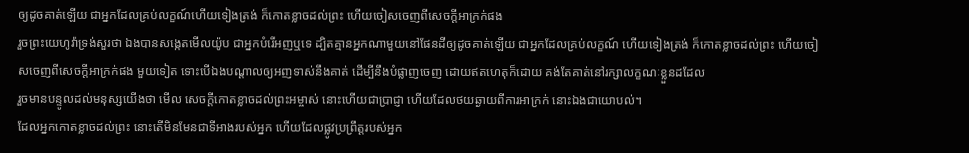ឲ្យដូចគាត់ឡើយ ជាអ្នកដែលគ្រប់លក្ខណ៍ហើយទៀងត្រង់ ក៏កោតខ្លាចដល់ព្រះ ហើយចៀសចេញពីសេចក្ដីអាក្រក់ផង
រួចព្រះយេហូវ៉ាទ្រង់សួរថា ឯងបានសង្កេតមើលយ៉ូប ជាអ្នកបំរើអញឬទេ ដ្បិតគ្មានអ្នកណាមួយនៅផែនដីឲ្យដូចគាត់ឡើយ ជាអ្នកដែលគ្រប់លក្ខណ៍ ហើយទៀងត្រង់ ក៏កោតខ្លាចដល់ព្រះ ហើយចៀសចេញពីសេចក្ដីអាក្រក់ផង មួយទៀត ទោះបើឯងបណ្តាលឲ្យអញទាស់នឹងគាត់ ដើម្បីនឹងបំផ្លាញចេញ ដោយឥតហេតុក៏ដោយ គង់តែគាត់នៅរក្សាលក្ខណៈខ្លួនដដែល
រួចមានបន្ទូលដល់មនុស្សយើងថា មើល សេចក្ដីកោតខ្លាចដល់ព្រះអម្ចាស់ នោះហើយជាប្រាជ្ញា ហើយដែលថយឆ្ងាយពីការអាក្រក់ នោះឯងជាយោបល់។
ដែលអ្នកកោតខ្លាចដល់ព្រះ នោះតើមិនមែនជាទីអាងរបស់អ្នក ហើយដែលផ្លូវប្រព្រឹត្តរបស់អ្នក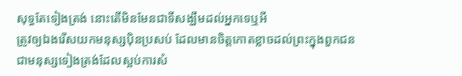សុទ្ធតែទៀងត្រង់ នោះតើមិនមែនជាទីសង្ឃឹមដល់អ្នកទេឬអី
ត្រូវឲ្យឯងរើសយកមនុស្សប៉ិនប្រសប់ ដែលមានចិត្តកោតខ្លាចដល់ព្រះក្នុងពួកជន ជាមនុស្សទៀងត្រង់ដែលស្អប់ការសំ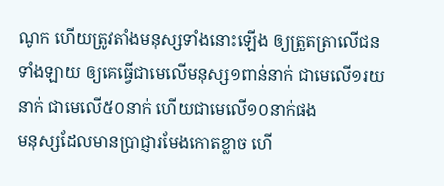ណូក ហើយត្រូវតាំងមនុស្សទាំងនោះឡើង ឲ្យត្រួតត្រាលើជនទាំងឡាយ ឲ្យគេធ្វើជាមេលើមនុស្ស១ពាន់នាក់ ជាមេលើ១រយនាក់ ជាមេលើ៥០នាក់ ហើយជាមេលើ១០នាក់ផង
មនុស្សដែលមានប្រាជ្ញារមែងកោតខ្លាច ហើ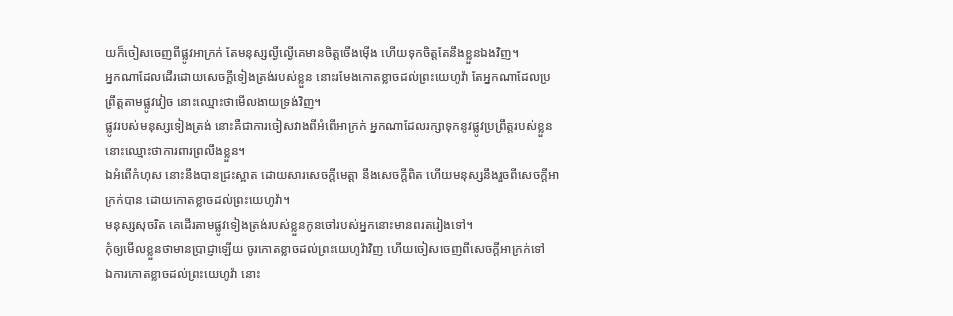យក៏ចៀសចេញពីផ្លូវអាក្រក់ តែមនុស្សល្ងីល្ងើគេមានចិត្តចើងម៉ើង ហើយទុកចិត្តតែនឹងខ្លួនឯងវិញ។
អ្នកណាដែលដើរដោយសេចក្ដីទៀងត្រង់របស់ខ្លួន នោះរមែងកោតខ្លាចដល់ព្រះយេហូវ៉ា តែអ្នកណាដែលប្រព្រឹត្តតាមផ្លូវវៀច នោះឈ្មោះថាមើលងាយទ្រង់វិញ។
ផ្លូវរបស់មនុស្សទៀងត្រង់ នោះគឺជាការចៀសវាងពីអំពើអាក្រក់ អ្នកណាដែលរក្សាទុកនូវផ្លូវប្រព្រឹត្តរបស់ខ្លួននោះឈ្មោះថាការពារព្រលឹងខ្លួន។
ឯអំពើកំហុស នោះនឹងបានជ្រះស្អាត ដោយសារសេចក្ដីមេត្តា នឹងសេចក្ដីពិត ហើយមនុស្សនឹងរួចពីសេចក្ដីអាក្រក់បាន ដោយកោតខ្លាចដល់ព្រះយេហូវ៉ា។
មនុស្សសុចរិត គេដើរតាមផ្លូវទៀងត្រង់របស់ខ្លួនកូនចៅរបស់អ្នកនោះមានពរតរៀងទៅ។
កុំឲ្យមើលខ្លួនថាមានប្រាជ្ញាឡើយ ចូរកោតខ្លាចដល់ព្រះយេហូវ៉ាវិញ ហើយចៀសចេញពីសេចក្ដីអាក្រក់ទៅ
ឯការកោតខ្លាចដល់ព្រះយេហូវ៉ា នោះ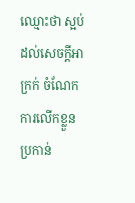ឈ្មោះថា ស្អប់ដល់សេចក្ដីអាក្រក់ ចំណែកការលើកខ្លួន ប្រកាន់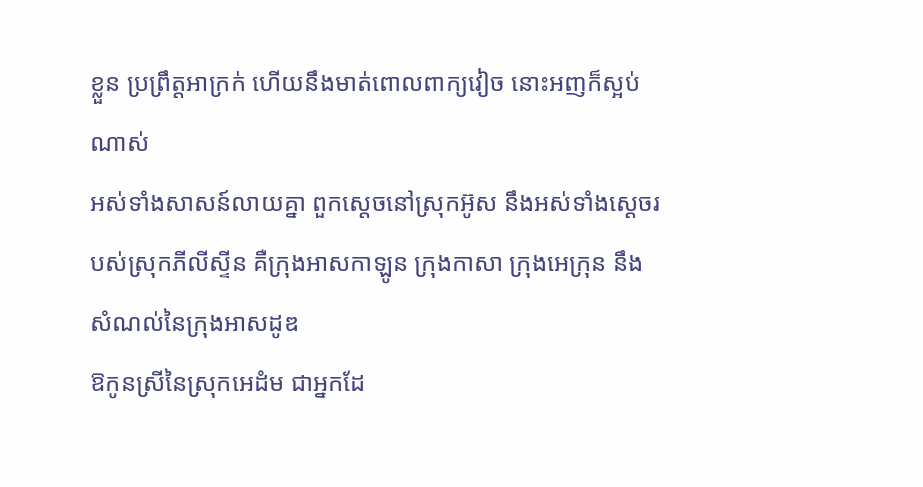ខ្លួន ប្រព្រឹត្តអាក្រក់ ហើយនឹងមាត់ពោលពាក្យវៀច នោះអញក៏ស្អប់ណាស់
អស់ទាំងសាសន៍លាយគ្នា ពួកស្តេចនៅស្រុកអ៊ូស នឹងអស់ទាំងស្តេចរបស់ស្រុកភីលីស្ទីន គឺក្រុងអាសកាឡូន ក្រុងកាសា ក្រុងអេក្រុន នឹងសំណល់នៃក្រុងអាសដូឌ
ឱកូនស្រីនៃស្រុកអេដំម ជាអ្នកដែ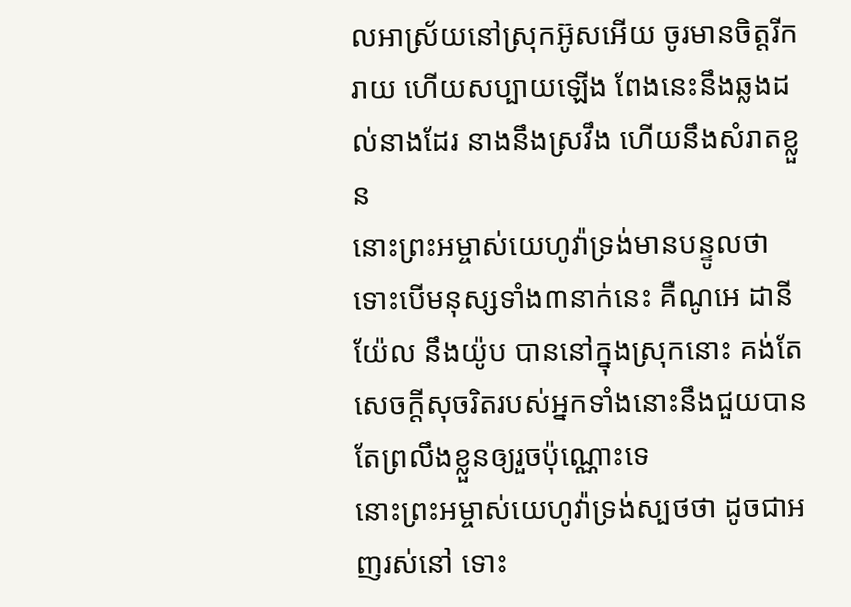លអាស្រ័យនៅស្រុកអ៊ូសអើយ ចូរមានចិត្តរីករាយ ហើយសប្បាយឡើង ពែងនេះនឹងឆ្លងដល់នាងដែរ នាងនឹងស្រវឹង ហើយនឹងសំរាតខ្លួន
នោះព្រះអម្ចាស់យេហូវ៉ាទ្រង់មានបន្ទូលថា ទោះបើមនុស្សទាំង៣នាក់នេះ គឺណូអេ ដានីយ៉ែល នឹងយ៉ូប បាននៅក្នុងស្រុកនោះ គង់តែសេចក្ដីសុចរិតរបស់អ្នកទាំងនោះនឹងជួយបានតែព្រលឹងខ្លួនឲ្យរួចប៉ុណ្ណោះទេ
នោះព្រះអម្ចាស់យេហូវ៉ាទ្រង់ស្បថថា ដូចជាអញរស់នៅ ទោះ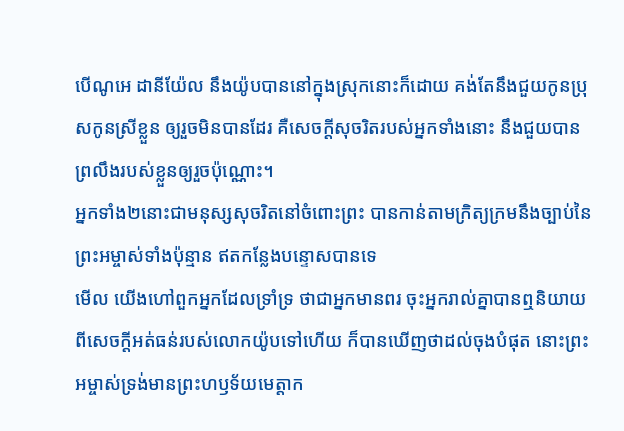បើណូអេ ដានីយ៉ែល នឹងយ៉ូបបាននៅក្នុងស្រុកនោះក៏ដោយ គង់តែនឹងជួយកូនប្រុសកូនស្រីខ្លួន ឲ្យរួចមិនបានដែរ គឺសេចក្ដីសុចរិតរបស់អ្នកទាំងនោះ នឹងជួយបានព្រលឹងរបស់ខ្លួនឲ្យរួចប៉ុណ្ណោះ។
អ្នកទាំង២នោះជាមនុស្សសុចរិតនៅចំពោះព្រះ បានកាន់តាមក្រិត្យក្រមនឹងច្បាប់នៃព្រះអម្ចាស់ទាំងប៉ុន្មាន ឥតកន្លែងបន្ទោសបានទេ
មើល យើងហៅពួកអ្នកដែលទ្រាំទ្រ ថាជាអ្នកមានពរ ចុះអ្នករាល់គ្នាបានឮនិយាយពីសេចក្ដីអត់ធន់របស់លោកយ៉ូបទៅហើយ ក៏បានឃើញថាដល់ចុងបំផុត នោះព្រះអម្ចាស់ទ្រង់មានព្រះហឫទ័យមេត្តាក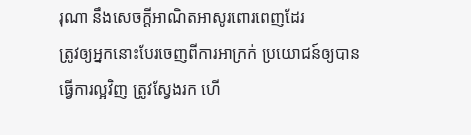រុណា នឹងសេចក្ដីអាណិតអាសូរពោរពេញដែរ
ត្រូវឲ្យអ្នកនោះបែរចេញពីការអាក្រក់ ប្រយោជន៍ឲ្យបានធ្វើការល្អវិញ ត្រូវស្វែងរក ហើ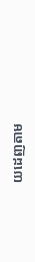យដេញតាម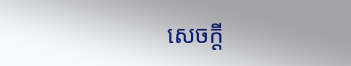សេចក្ដី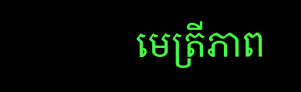មេត្រីភាព